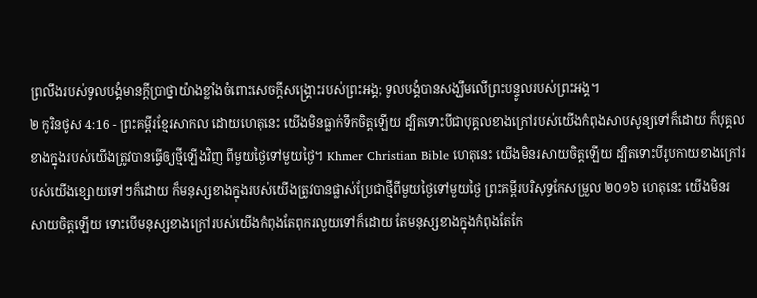ព្រលឹងរបស់ទូលបង្គំមានក្ដីប្រាថ្នាយ៉ាងខ្លាំងចំពោះសេចក្ដីសង្គ្រោះរបស់ព្រះអង្គ; ទូលបង្គំបានសង្ឃឹមលើព្រះបន្ទូលរបស់ព្រះអង្គ។
២ កូរិនថូស 4:16 - ព្រះគម្ពីរខ្មែរសាកល ដោយហេតុនេះ យើងមិនធ្លាក់ទឹកចិត្តឡើយ ដ្បិតទោះបីជាបុគ្គលខាងក្រៅរបស់យើងកំពុងសាបសូន្យទៅក៏ដោយ ក៏បុគ្គលខាងក្នុងរបស់យើងត្រូវបានធ្វើឲ្យថ្មីឡើងវិញ ពីមួយថ្ងៃទៅមួយថ្ងៃ។ Khmer Christian Bible ហេតុនេះ យើងមិនរសាយចិត្ដឡើយ ដ្បិតទោះបីរូបកាយខាងក្រៅរបស់យើងខ្សោយទៅៗក៏ដោយ ក៏មនុស្សខាងក្នុងរបស់យើងត្រូវបានផ្លាស់ប្រែជាថ្មីពីមួយថ្ងៃទៅមួយថ្ងៃ ព្រះគម្ពីរបរិសុទ្ធកែសម្រួល ២០១៦ ហេតុនេះ យើងមិនរសាយចិត្តឡើយ ទោះបើមនុស្សខាងក្រៅរបស់យើងកំពុងតែពុករលួយទៅក៏ដោយ តែមនុស្សខាងក្នុងកំពុងតែកែ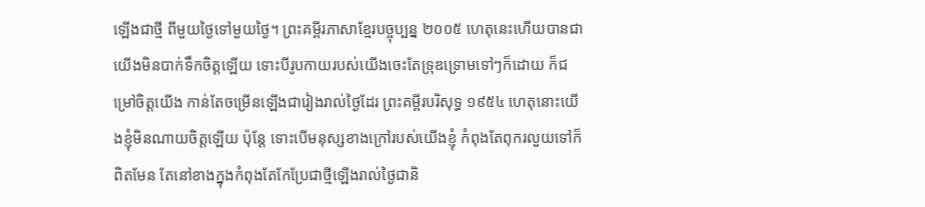ឡើងជាថ្មី ពីមួយថ្ងៃទៅមួយថ្ងៃ។ ព្រះគម្ពីរភាសាខ្មែរបច្ចុប្បន្ន ២០០៥ ហេតុនេះហើយបានជាយើងមិនបាក់ទឹកចិត្តឡើយ ទោះបីរូបកាយរបស់យើងចេះតែទ្រុឌទ្រោមទៅៗក៏ដោយ ក៏ជម្រៅចិត្តយើង កាន់តែចម្រើនឡើងជារៀងរាល់ថ្ងៃដែរ ព្រះគម្ពីរបរិសុទ្ធ ១៩៥៤ ហេតុនោះយើងខ្ញុំមិនណាយចិត្តឡើយ ប៉ុន្តែ ទោះបើមនុស្សខាងក្រៅរបស់យើងខ្ញុំ កំពុងតែពុករលួយទៅក៏ពិតមែន តែនៅខាងក្នុងកំពុងតែកែប្រែជាថ្មីឡើងរាល់ថ្ងៃជានិ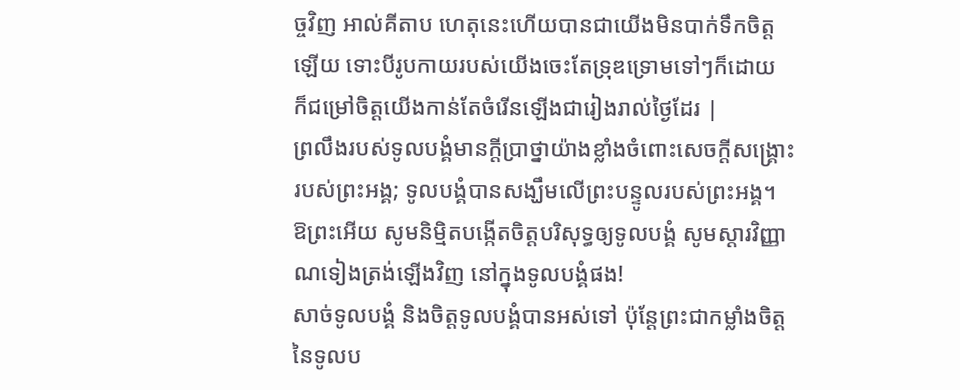ច្ចវិញ អាល់គីតាប ហេតុនេះហើយបានជាយើងមិនបាក់ទឹកចិត្ដឡើយ ទោះបីរូបកាយរបស់យើងចេះតែទ្រុឌទ្រោមទៅៗក៏ដោយ ក៏ជម្រៅចិត្ដយើងកាន់តែចំរើនឡើងជារៀងរាល់ថ្ងៃដែរ |
ព្រលឹងរបស់ទូលបង្គំមានក្ដីប្រាថ្នាយ៉ាងខ្លាំងចំពោះសេចក្ដីសង្គ្រោះរបស់ព្រះអង្គ; ទូលបង្គំបានសង្ឃឹមលើព្រះបន្ទូលរបស់ព្រះអង្គ។
ឱព្រះអើយ សូមនិម្មិតបង្កើតចិត្តបរិសុទ្ធឲ្យទូលបង្គំ សូមស្ដារវិញ្ញាណទៀងត្រង់ឡើងវិញ នៅក្នុងទូលបង្គំផង!
សាច់ទូលបង្គំ និងចិត្តទូលបង្គំបានអស់ទៅ ប៉ុន្តែព្រះជាកម្លាំងចិត្តនៃទូលប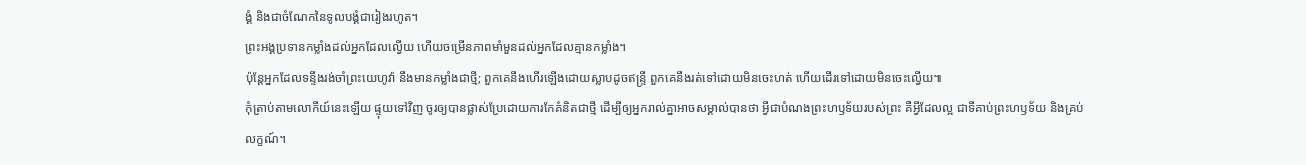ង្គំ និងជាចំណែកនៃទូលបង្គំជារៀងរហូត។
ព្រះអង្គប្រទានកម្លាំងដល់អ្នកដែលល្វើយ ហើយចម្រើនភាពមាំមួនដល់អ្នកដែលគ្មានកម្លាំង។
ប៉ុន្តែអ្នកដែលទន្ទឹងរង់ចាំព្រះយេហូវ៉ា នឹងមានកម្លាំងជាថ្មី; ពួកគេនឹងហើរឡើងដោយស្លាបដូចឥន្ទ្រី ពួកគេនឹងរត់ទៅដោយមិនចេះហត់ ហើយដើរទៅដោយមិនចេះល្វើយ៕
កុំត្រាប់តាមលោកីយ៍នេះឡើយ ផ្ទុយទៅវិញ ចូរឲ្យបានផ្លាស់ប្រែដោយការកែគំនិតជាថ្មី ដើម្បីឲ្យអ្នករាល់គ្នាអាចសម្គាល់បានថា អ្វីជាបំណងព្រះហឫទ័យរបស់ព្រះ គឺអ្វីដែលល្អ ជាទីគាប់ព្រះហឫទ័យ និងគ្រប់លក្ខណ៍។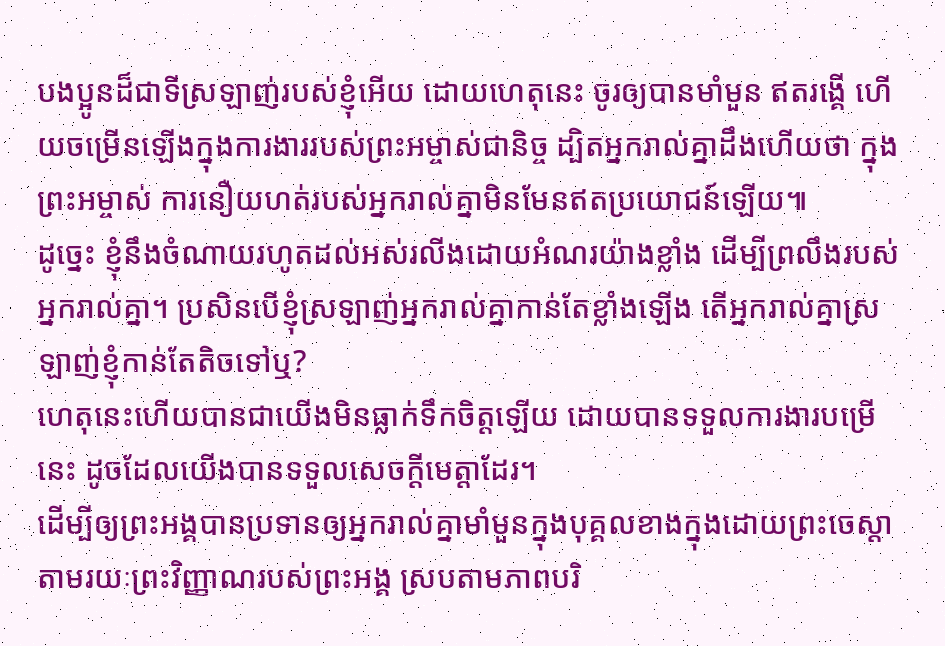បងប្អូនដ៏ជាទីស្រឡាញ់របស់ខ្ញុំអើយ ដោយហេតុនេះ ចូរឲ្យបានមាំមួន ឥតរង្គើ ហើយចម្រើនឡើងក្នុងការងាររបស់ព្រះអម្ចាស់ជានិច្ច ដ្បិតអ្នករាល់គ្នាដឹងហើយថា ក្នុងព្រះអម្ចាស់ ការនឿយហត់របស់អ្នករាល់គ្នាមិនមែនឥតប្រយោជន៍ឡើយ៕
ដូច្នេះ ខ្ញុំនឹងចំណាយរហូតដល់អស់រលីងដោយអំណរយ៉ាងខ្លាំង ដើម្បីព្រលឹងរបស់អ្នករាល់គ្នា។ ប្រសិនបើខ្ញុំស្រឡាញ់អ្នករាល់គ្នាកាន់តែខ្លាំងឡើង តើអ្នករាល់គ្នាស្រឡាញ់ខ្ញុំកាន់តែតិចទៅឬ?
ហេតុនេះហើយបានជាយើងមិនធ្លាក់ទឹកចិត្តឡើយ ដោយបានទទួលការងារបម្រើនេះ ដូចដែលយើងបានទទួលសេចក្ដីមេត្តាដែរ។
ដើម្បីឲ្យព្រះអង្គបានប្រទានឲ្យអ្នករាល់គ្នាមាំមួនក្នុងបុគ្គលខាងក្នុងដោយព្រះចេស្ដា តាមរយៈព្រះវិញ្ញាណរបស់ព្រះអង្គ ស្របតាមភាពបរិ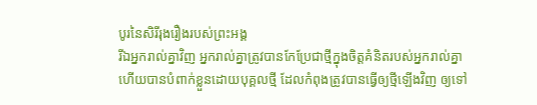បូរនៃសិរីរុងរឿងរបស់ព្រះអង្គ
រីឯអ្នករាល់គ្នាវិញ អ្នករាល់គ្នាត្រូវបានកែប្រែជាថ្មីក្នុងចិត្តគំនិតរបស់អ្នករាល់គ្នា
ហើយបានបំពាក់ខ្លួនដោយបុគ្គលថ្មី ដែលកំពុងត្រូវបានធ្វើឲ្យថ្មីឡើងវិញ ឲ្យទៅ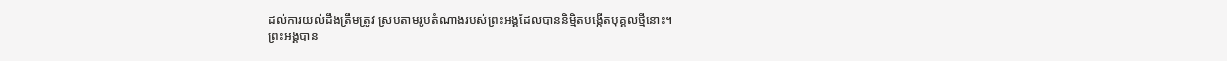ដល់ការយល់ដឹងត្រឹមត្រូវ ស្របតាមរូបតំណាងរបស់ព្រះអង្គដែលបាននិម្មិតបង្កើតបុគ្គលថ្មីនោះ។
ព្រះអង្គបាន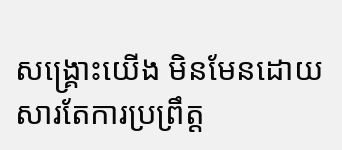សង្គ្រោះយើង មិនមែនដោយសារតែការប្រព្រឹត្ត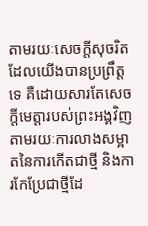តាមរយៈសេចក្ដីសុចរិតដែលយើងបានប្រព្រឹត្តទេ គឺដោយសារតែសេចក្ដីមេត្តារបស់ព្រះអង្គវិញ តាមរយៈការលាងសម្អាតនៃការកើតជាថ្មី និងការកែប្រែជាថ្មីដែ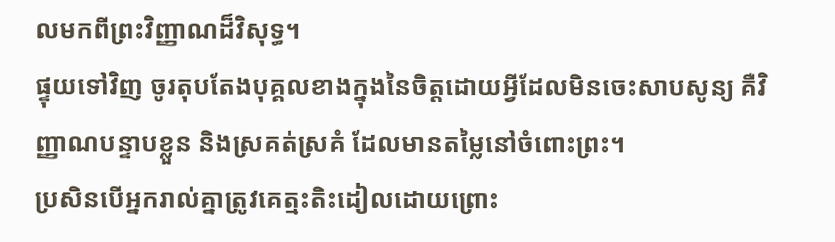លមកពីព្រះវិញ្ញាណដ៏វិសុទ្ធ។
ផ្ទុយទៅវិញ ចូរតុបតែងបុគ្គលខាងក្នុងនៃចិត្តដោយអ្វីដែលមិនចេះសាបសូន្យ គឺវិញ្ញាណបន្ទាបខ្លួន និងស្រគត់ស្រគំ ដែលមានតម្លៃនៅចំពោះព្រះ។
ប្រសិនបើអ្នករាល់គ្នាត្រូវគេត្មះតិះដៀលដោយព្រោះ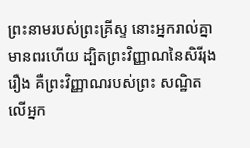ព្រះនាមរបស់ព្រះគ្រីស្ទ នោះអ្នករាល់គ្នាមានពរហើយ ដ្បិតព្រះវិញ្ញាណនៃសិរីរុងរឿង គឺព្រះវិញ្ញាណរបស់ព្រះ សណ្ឋិតលើអ្នក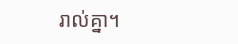រាល់គ្នា។